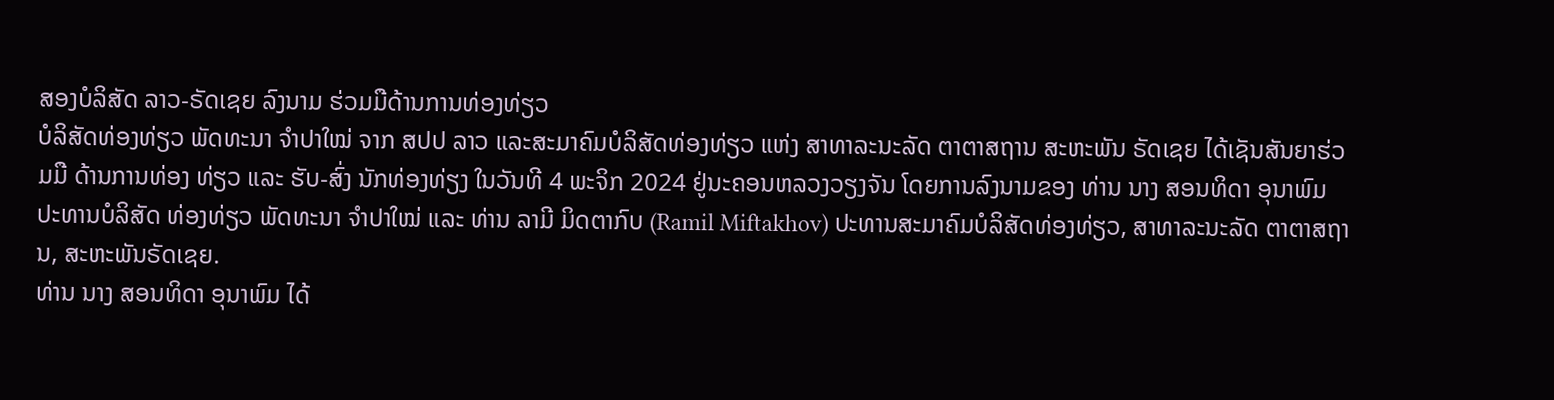ສອງບໍລິສັດ ລາວ-ຣັດເຊຍ ລົງນາມ ຮ່ວມມືດ້ານການທ່ອງທ່ຽວ
ບໍລິສັດທ່ອງທ່ຽວ ພັດທະນາ ຈຳປາໃໝ່ ຈາກ ສປປ ລາວ ແລະສະມາຄົມບໍລິສັດທ່ອງທ່ຽວ ແຫ່ງ ສາທາລະນະລັດ ຕາຕາສຖານ ສະຫະພັນ ຣັດເຊຍ ໄດ້ເຊັນສັນຍາຮ່ວມມື ດ້ານການທ່ອງ ທ່ຽວ ແລະ ຮັບ-ສົ່ງ ນັກທ່ອງທ່ຽງ ໃນວັນທີ 4 ພະຈິກ 2024 ຢູ່ນະຄອນຫລວງວຽງຈັນ ໂດຍການລົງນາມຂອງ ທ່ານ ນາງ ສອນທິດາ ອຸນາພົມ ປະທານບໍລິສັດ ທ່ອງທ່ຽວ ພັດທະນາ ຈໍາປາໃໝ່ ແລະ ທ່ານ ລາມີ ມິດຕາກົບ (Ramil Miftakhov) ປະທານສະມາຄົມບໍລິສັດທ່ອງທ່ຽວ, ສາທາລະນະລັດ ຕາຕາສຖານ, ສະຫະພັນຣັດເຊຍ.
ທ່ານ ນາງ ສອນທິດາ ອຸນາພົມ ໄດ້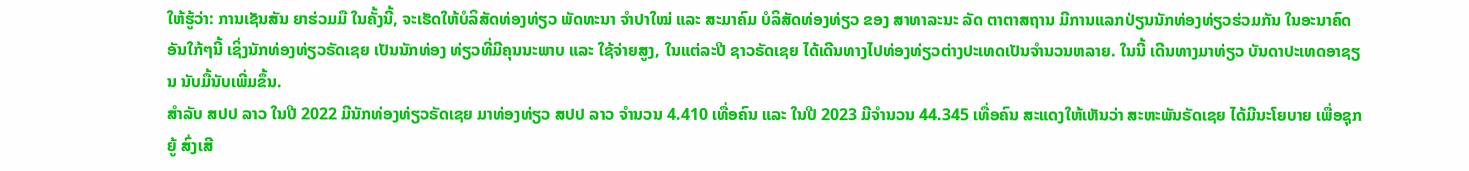ໃຫ້ຮູ້ວ່າ: ການເຊັນສັນ ຍາຮ່ວມມື ໃນຄັ້ງນີ້, ຈະເຮັດໃຫ້ບໍລິສັດທ່ອງທ່ຽວ ພັດທະນາ ຈຳປາໃໝ່ ແລະ ສະມາຄົມ ບໍລິສັດທ່ອງທ່ຽວ ຂອງ ສາທາລະນະ ລັດ ຕາຕາສຖານ ມີການແລກປ່ຽນນັກທ່ອງທ່ຽວຮ່ວມກັນ ໃນອະນາຄົດອັນໃກ້ໆນີ້ ເຊິ່ງນັກທ່ອງທ່ຽວຣັດເຊຍ ເປັນນັກທ່ອງ ທ່ຽວທີ່ມີຄຸນນະພາບ ແລະ ໃຊ້ຈ່າຍສູງ, ໃນແຕ່ລະປີ ຊາວຣັດເຊຍ ໄດ້ເດີນທາງໄປທ່ອງທ່ຽວຕ່າງປະເທດເປັນຈໍານວນຫລາຍ. ໃນນີ້ ເດີນທາງມາທ່ຽວ ບັນດາປະເທດອາຊຽນ ນັບມື້ນັບເພີ່ມຂຶ້ນ.
ສໍາລັບ ສປປ ລາວ ໃນປີ 2022 ມີນັກທ່ອງທ່ຽວຣັດເຊຍ ມາທ່ອງທ່ຽວ ສປປ ລາວ ຈໍານວນ 4.410 ເທື່ອຄົນ ແລະ ໃນປີ 2023 ມີຈໍານວນ 44.345 ເທື່ອຄົນ ສະແດງໃຫ້ເຫັນວ່າ ສະຫະພັນຣັດເຊຍ ໄດ້ມີນະໂຍບາຍ ເພື່ອຊຸກຍູ້ ສົ່ງເສີ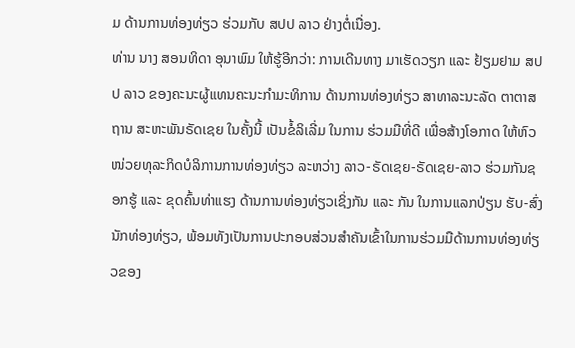ມ ດ້ານການທ່ອງທ່ຽວ ຮ່ວມກັບ ສປປ ລາວ ຢ່າງຕໍ່ເນື່ອງ.
ທ່ານ ນາງ ສອນທິດາ ອຸນາພົມ ໃຫ້ຮູ້ອີກວ່າ: ການເດີນທາງ ມາເຮັດວຽກ ແລະ ຢ້ຽມຢາມ ສປປ ລາວ ຂອງຄະນະຜູ້ແທນຄະນະກໍາມະທິການ ດ້ານການທ່ອງທ່ຽວ ສາທາລະນະລັດ ຕາຕາສຖານ ສະຫະພັນຣັດເຊຍ ໃນຄັ້ງນີ້ ເປັນຂໍ້ລິເລີ່ມ ໃນການ ຮ່ວມມືທີ່ດີ ເພື່ອສ້າງໂອກາດ ໃຫ້ຫົວໜ່ວຍທຸລະກິດບໍລິການການທ່ອງທ່ຽວ ລະຫວ່າງ ລາວ-ຣັດເຊຍ-ຣັດເຊຍ-ລາວ ຮ່ວມກັນຊອກຮູ້ ແລະ ຂຸດຄົ້ນທ່າແຮງ ດ້ານການທ່ອງທ່ຽວເຊິ່ງກັນ ແລະ ກັນ ໃນການແລກປ່ຽນ ຮັບ-ສົ່ງນັກທ່ອງທ່ຽວ, ພ້ອມທັງເປັນການປະກອບສ່ວນສໍາຄັນເຂົ້າໃນການຮ່ວມມືດ້ານການທ່ອງທ່ຽວຂອງ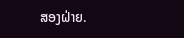ສອງຝ່າຍ.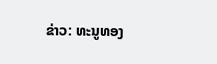ຂ່າວ: ທະນູທອງ